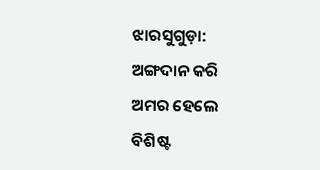ଝାରସୁଗୁଡ଼ା: ଅଙ୍ଗଦାନ କରି ଅମର ହେଲେ ବିଶିଷ୍ଟ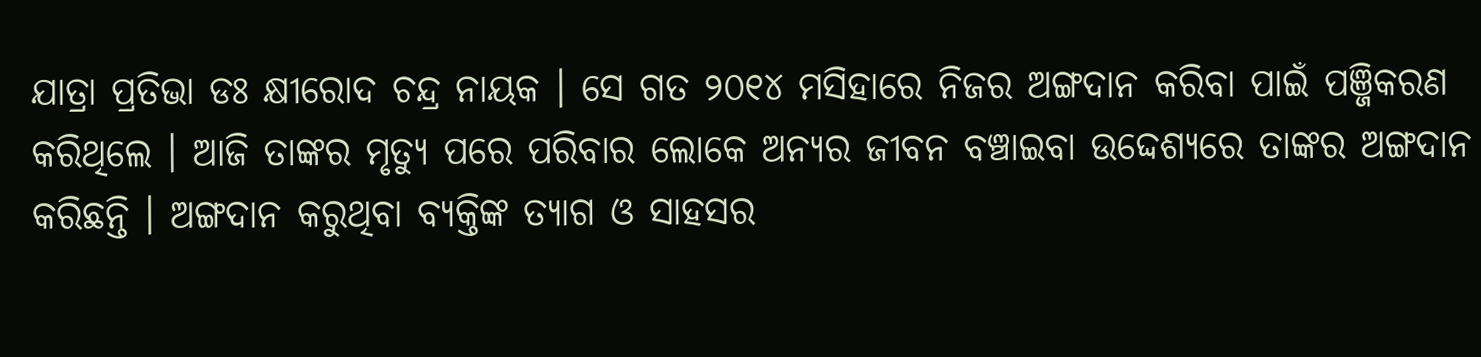ଯାତ୍ରା ପ୍ରତିଭା ଡଃ କ୍ଷୀରୋଦ ଚନ୍ଦ୍ର ନାୟକ । ସେ ଗତ ୨୦୧୪ ମସିହାରେ ନିଜର ଅଙ୍ଗଦାନ କରିବା ପାଇଁ ପଞ୍ଜିକରଣ କରିଥିଲେ । ଆଜି ତାଙ୍କର ମୃତ୍ୟୁ ପରେ ପରିବାର ଲୋକେ ଅନ୍ୟର ଜୀବନ ବଞ୍ଚାଇବା ଉଦ୍ଦେଶ୍ୟରେ ତାଙ୍କର ଅଙ୍ଗଦାନ କରିଛନ୍ତି । ଅଙ୍ଗଦାନ କରୁଥିବା ବ୍ୟକ୍ତିଙ୍କ ତ୍ୟାଗ ଓ ସାହସର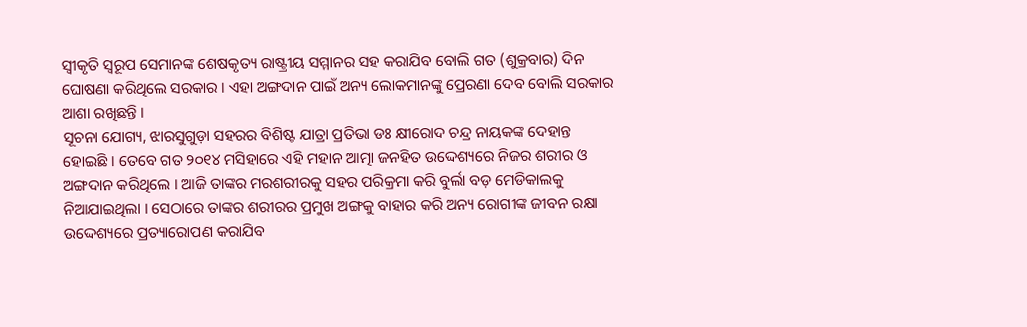ସ୍ୱୀକୃତି ସ୍ୱରୂପ ସେମାନଙ୍କ ଶେଷକୃତ୍ୟ ରାଷ୍ଟ୍ରୀୟ ସମ୍ମାନର ସହ କରାଯିବ ବୋଲି ଗତ (ଶୁକ୍ରବାର) ଦିନ ଘୋଷଣା କରିଥିଲେ ସରକାର । ଏହା ଅଙ୍ଗଦାନ ପାଇଁ ଅନ୍ୟ ଲୋକମାନଙ୍କୁ ପ୍ରେରଣା ଦେବ ବୋଲି ସରକାର ଆଶା ରଖିଛନ୍ତି ।
ସୂଚନା ଯୋଗ୍ୟ, ଝାରସୁଗୁଡ଼ା ସହରର ବିଶିଷ୍ଟ ଯାତ୍ରା ପ୍ରତିଭା ଡଃ କ୍ଷୀରୋଦ ଚନ୍ଦ୍ର ନାୟକଙ୍କ ଦେହାନ୍ତ ହୋଇଛି । ତେବେ ଗତ ୨୦୧୪ ମସିହାରେ ଏହି ମହାନ ଆତ୍ମା ଜନହିତ ଉଦ୍ଦେଶ୍ୟରେ ନିଜର ଶରୀର ଓ ଅଙ୍ଗଦାନ କରିଥିଲେ । ଆଜି ତାଙ୍କର ମରଶରୀରକୁ ସହର ପରିକ୍ରମା କରି ବୁର୍ଲା ବଡ଼ ମେଡିକାଲକୁ ନିଆଯାଇଥିଲା । ସେଠାରେ ତାଙ୍କର ଶରୀରର ପ୍ରମୁଖ ଅଙ୍ଗକୁ ବାହାର କରି ଅନ୍ୟ ରୋଗୀଙ୍କ ଜୀବନ ରକ୍ଷା ଉଦ୍ଦେଶ୍ୟରେ ପ୍ରତ୍ୟାରୋପଣ କରାଯିବ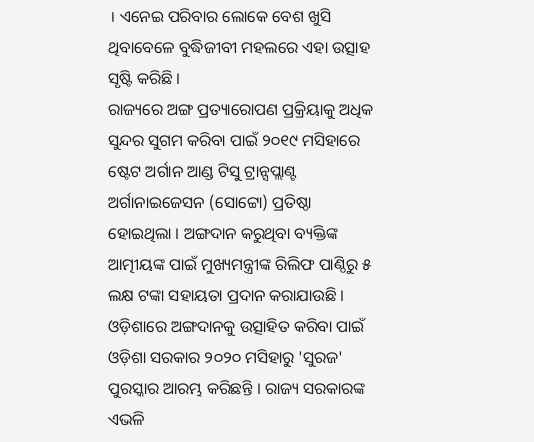। ଏନେଇ ପରିବାର ଲୋକେ ବେଶ ଖୁସି ଥିବାବେଳେ ବୁଦ୍ଧିଜୀବୀ ମହଲରେ ଏହା ଉତ୍ସାହ ସୃଷ୍ଟି କରିଛି ।
ରାଜ୍ୟରେ ଅଙ୍ଗ ପ୍ରତ୍ୟାରୋପଣ ପ୍ରକ୍ରିୟାକୁ ଅଧିକ ସୁନ୍ଦର ସୁଗମ କରିବା ପାଇଁ ୨୦୧୯ ମସିହାରେ ଷ୍ଟେଟ ଅର୍ଗାନ ଆଣ୍ଡ ଟିସୁ ଟ୍ରାନ୍ସପ୍ଲାଣ୍ଟ ଅର୍ଗାନାଇଜେସନ (ସୋଟ୍ଟୋ) ପ୍ରତିଷ୍ଠା ହୋଇଥିଲା । ଅଙ୍ଗଦାନ କରୁଥିବା ବ୍ୟକ୍ତିଙ୍କ ଆତ୍ମୀୟଙ୍କ ପାଇଁ ମୁଖ୍ୟମନ୍ତ୍ରୀଙ୍କ ରିଲିଫ ପାଣ୍ଠିରୁ ୫ ଲକ୍ଷ ଟଙ୍କା ସହାୟତା ପ୍ରଦାନ କରାଯାଉଛି । ଓଡ଼ିଶାରେ ଅଙ୍ଗଦାନକୁ ଉତ୍ସାହିତ କରିବା ପାଇଁ ଓଡ଼ିଶା ସରକାର ୨୦୨୦ ମସିହାରୁ 'ସୁରଜ' ପୁରସ୍କାର ଆରମ୍ଭ କରିଛନ୍ତି । ରାଜ୍ୟ ସରକାରଙ୍କ ଏଭଳି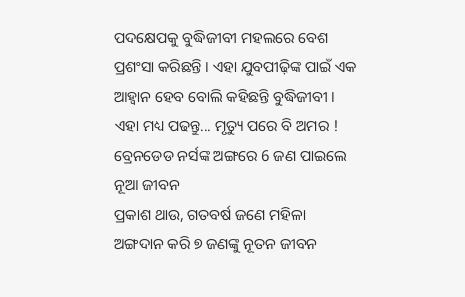ପଦକ୍ଷେପକୁ ବୁଦ୍ଧିଜୀବୀ ମହଲରେ ବେଶ ପ୍ରଶଂସା କରିଛନ୍ତି । ଏହା ଯୁବପୀଢ଼ିଙ୍କ ପାଇଁ ଏକ ଆହ୍ୱାନ ହେବ ବୋଲି କହିଛନ୍ତି ବୁଦ୍ଧିଜୀବୀ ।
ଏହା ମଧ୍ୟ ପଢନ୍ତୁ... ମୃତ୍ୟୁ ପରେ ବି ଅମର ! ବ୍ରେନଡେଡ ନର୍ସଙ୍କ ଅଙ୍ଗରେ 6 ଜଣ ପାଇଲେ ନୂଆ ଜୀବନ
ପ୍ରକାଶ ଥାଉ, ଗତବର୍ଷ ଜଣେ ମହିଳା ଅଙ୍ଗଦାନ କରି ୭ ଜଣଙ୍କୁ ନୂତନ ଜୀବନ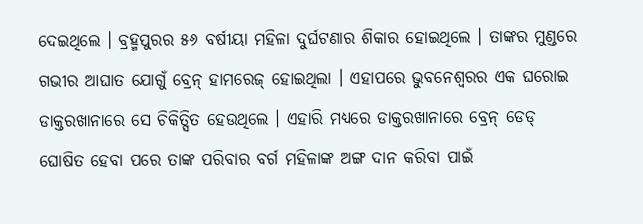ଦେଇଥିଲେ । ବ୍ରହ୍ମପୁରର ୫୬ ବର୍ଷୀୟା ମହିଳା ଦୁର୍ଘଟଣାର ଶିକାର ହୋଇଥିଲେ । ତାଙ୍କର ମୁଣ୍ଡରେ ଗଭୀର ଆଘାତ ଯୋଗୁଁ ବ୍ରେନ୍ ହାମରେଜ୍ ହୋଇଥିଲା । ଏହାପରେ ଭୁବନେଶ୍ୱରର ଏକ ଘରୋଇ ଡାକ୍ତରଖାନାରେ ସେ ଚିକିତ୍ସିତ ହେଉଥିଲେ । ଏହାରି ମଧ୍ୟରେ ଡାକ୍ତରଖାନାରେ ବ୍ରେନ୍ ଡେଡ୍ ଘୋଷିତ ହେବା ପରେ ତାଙ୍କ ପରିବାର ବର୍ଗ ମହିଳାଙ୍କ ଅଙ୍ଗ ଦାନ କରିବା ପାଇଁ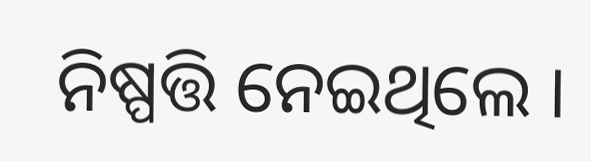ନିଷ୍ପତ୍ତି ନେଇଥିଲେ ।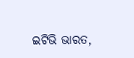ଇଟିଭି ଭାରତ,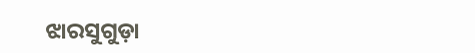ଝାରସୁଗୁଡ଼ା